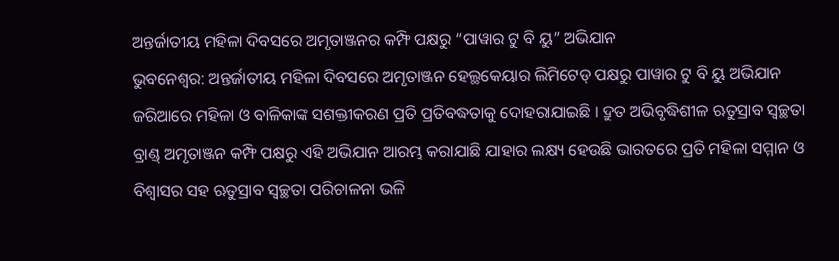ଅନ୍ତର୍ଜାତୀୟ ମହିଳା ଦିବସରେ ଅମୃତାଞ୍ଜନର କମ୍ଫି ପକ୍ଷରୁ “ପାୱାର ଟୁ ବି ୟୁ” ଅଭିଯାନ
ଭୁବନେଶ୍ୱର: ଅନ୍ତର୍ଜାତୀୟ ମହିଳା ଦିବସରେ ଅମୃତାଞ୍ଜନ ହେଲ୍ଥକେୟାର ଲିମିଟେଡ୍ ପକ୍ଷରୁ ପାୱାର ଟୁ ବି ୟୁ ଅଭିଯାନ ଜରିଆରେ ମହିଳା ଓ ବାଳିକାଙ୍କ ସଶକ୍ତୀକରଣ ପ୍ରତି ପ୍ରତିବଦ୍ଧତାକୁ ଦୋହରାଯାଇଛି । ଦ୍ରୁତ ଅଭିବୃଦ୍ଧିଶୀଳ ଋତୁସ୍ରାବ ସ୍ୱଚ୍ଛତା ବ୍ରାଣ୍ଡ୍ ଅମୃତାଞ୍ଜନ କମ୍ଫି ପକ୍ଷରୁ ଏହି ଅଭିଯାନ ଆରମ୍ଭ କରାଯାଛି ଯାହାର ଲକ୍ଷ୍ୟ ହେଉଛି ଭାରତରେ ପ୍ରତି ମହିଳା ସମ୍ମାନ ଓ ବିଶ୍ୱାସର ସହ ଋତୁସ୍ରାବ ସ୍ୱଚ୍ଛତା ପରିଚାଳନା ଭଳି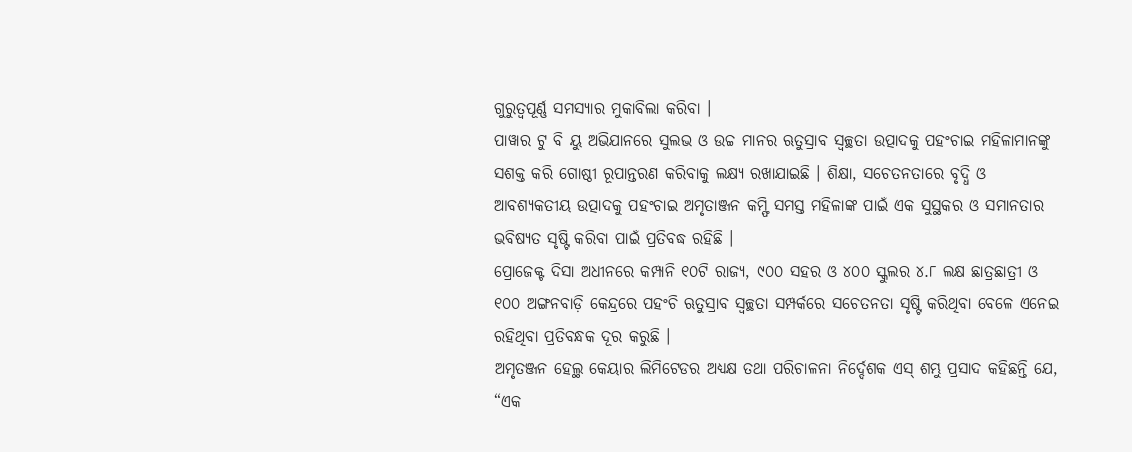ଗୁରୁତ୍ୱପୂର୍ଣ୍ଣ ସମସ୍ୟାର ମୁକାବିଲା କରିବା ।
ପାୱାର ଟୁ ବି ୟୁ ଅଭିଯାନରେ ସୁଲଭ ଓ ଉଚ୍ଚ ମାନର ଋତୁସ୍ରାବ ସ୍ୱଚ୍ଛତା ଉତ୍ପାଦକୁ ପହଂଚାଇ ମହିଳାମାନଙ୍କୁ ସଶକ୍ତ କରି ଗୋଷ୍ଠୀ ରୂପାନ୍ତରଣ କରିବାକୁ ଲକ୍ଷ୍ୟ ରଖାଯାଇଛି । ଶିକ୍ଷା, ସଚେତନତାରେ ବୃଦ୍ଧି ଓ ଆବଶ୍ୟକତୀୟ ଉତ୍ପାଦକୁ ପହଂଚାଇ ଅମୃତାଞ୍ଜନ କମ୍ଫି ସମସ୍ତ ମହିଳାଙ୍କ ପାଇଁ ଏକ ସୁସ୍ଥକର ଓ ସମାନତାର ଭବିଷ୍ୟତ ସୃଷ୍ଟି କରିବା ପାଇଁ ପ୍ରତିବଦ୍ଧ ରହିଛି ।
ପ୍ରୋଜେକ୍ଟ ଦିସା ଅଧୀନରେ କମ୍ପାନି ୧୦ଟି ରାଜ୍ୟ, ୯୦୦ ସହର ଓ ୪୦୦ ସ୍କୁଲର ୪.୮ ଲକ୍ଷ ଛାତ୍ରଛାତ୍ରୀ ଓ ୧୦୦ ଅଙ୍ଗନବାଡ଼ି କେନ୍ଦ୍ରରେ ପହଂଚି ଋତୁସ୍ରାବ ସ୍ୱଚ୍ଛତା ସମ୍ପର୍କରେ ସଚେତନତା ସୃଷ୍ଟି କରିଥିବା ବେଳେ ଏନେଇ ରହିଥିବା ପ୍ରତିବନ୍ଧକ ଦୂର କରୁଛି ।
ଅମୃତଞ୍ଜନ ହେଲ୍ଥ କେୟାର ଲିମିଟେଡର ଅଧ୍ୟକ୍ଷ ତଥା ପରିଚାଳନା ନିର୍ଦ୍ଦେଶକ ଏସ୍ ଶମ୍ଭୁ ପ୍ରସାଦ କହିଛନ୍ତି ଯେ, “ଏକ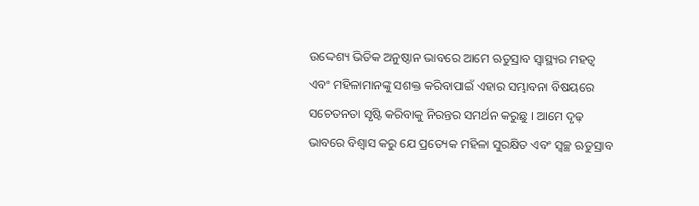ଉଦ୍ଦେଶ୍ୟ ଭିତିକ ଅନୁଷ୍ଠାନ ଭାବରେ ଆମେ ଋତୁସ୍ରାବ ସ୍ୱାସ୍ଥ୍ୟର ମହତ୍ୱ ଏବଂ ମହିଳାମାନଙ୍କୁ ସଶକ୍ତ କରିବାପାଇଁ ଏହାର ସମ୍ଭାବନା ବିଷୟରେ ସଚେତନତା ସୃଷ୍ଟି କରିବାକୁ ନିରନ୍ତର ସମର୍ଥନ କରୁଛୁ । ଆମେ ଦୃଢ଼ ଭାବରେ ବିଶ୍ୱାସ କରୁ ଯେ ପ୍ରତ୍ୟେକ ମହିଳା ସୁରକ୍ଷିତ ଏବଂ ସ୍ୱଚ୍ଛ ଋତୁସ୍ରାବ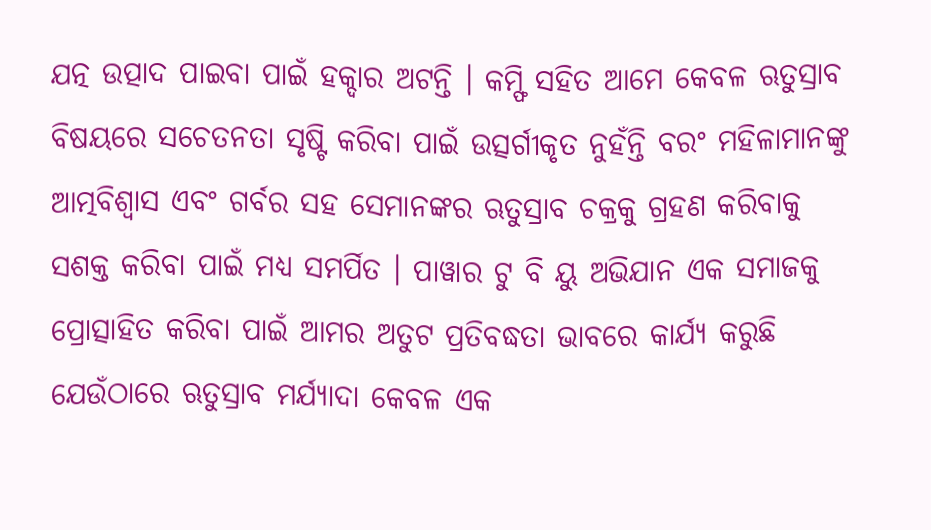ଯତ୍ନ ଉତ୍ପାଦ ପାଇବା ପାଇଁ ହକ୍ଦାର ଅଟନ୍ତି । କମ୍ଫି ସହିତ ଆମେ କେବଳ ଋତୁସ୍ରାବ ବିଷୟରେ ସଚେତନତା ସୃଷ୍ଟି କରିବା ପାଇଁ ଉତ୍ସର୍ଗୀକୃତ ନୁହଁନ୍ତି ବରଂ ମହିଳାମାନଙ୍କୁ ଆତ୍ମବିଶ୍ୱାସ ଏବଂ ଗର୍ବର ସହ ସେମାନଙ୍କର ଋତୁସ୍ରାବ ଚକ୍ରକୁ ଗ୍ରହଣ କରିବାକୁ ସଶକ୍ତ କରିବା ପାଇଁ ମଧ୍ୟ ସମର୍ପିତ । ପାୱାର ଟୁ ବି ୟୁ ଅଭିଯାନ ଏକ ସମାଜକୁ ପ୍ରୋତ୍ସାହିତ କରିବା ପାଇଁ ଆମର ଅତୁଟ ପ୍ରତିବଦ୍ଧତା ଭାବରେ କାର୍ଯ୍ୟ କରୁଛି ଯେଉଁଠାରେ ଋତୁସ୍ରାବ ମର୍ଯ୍ୟାଦା କେବଳ ଏକ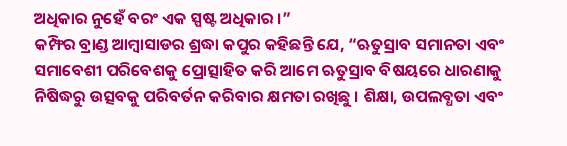ଅଧିକାର ନୁହେଁ ବରଂ ଏକ ସ୍ପଷ୍ଟ ଅଧିକାର ।”
କମ୍ଫିର ବ୍ରାଣ୍ଡ ଆମ୍ବାସାଡର ଶ୍ରଦ୍ଧା କପୁର କହିଛନ୍ତି ଯେ, “ଋତୁସ୍ରାବ ସମାନତା ଏବଂ ସମାବେଶୀ ପରିବେଶକୁ ପ୍ରୋତ୍ସାହିତ କରି ଆମେ ଋତୁସ୍ରାବ ବିଷୟରେ ଧାରଣାକୁ ନିଷିଦ୍ଧରୁ ଉତ୍ସବକୁ ପରିବର୍ତନ କରିବାର କ୍ଷମତା ରଖିଛୁ । ଶିକ୍ଷା, ଉପଲବ୍ଧତା ଏବଂ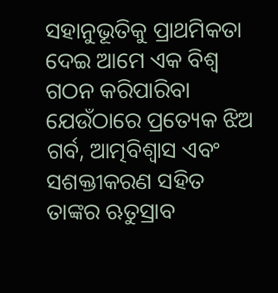ସହାନୁଭୂତିକୁ ପ୍ରାଥମିକତା ଦେଇ ଆମେ ଏକ ବିଶ୍ୱ ଗଠନ କରିପାରିବା ଯେଉଁଠାରେ ପ୍ରତ୍ୟେକ ଝିଅ ଗର୍ବ, ଆତ୍ମବିଶ୍ୱାସ ଏବଂ ସଶକ୍ତୀକରଣ ସହିତ ତାଙ୍କର ଋତୁସ୍ରାବ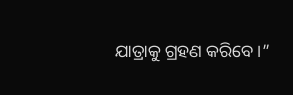ଯାତ୍ରାକୁ ଗ୍ରହଣ କରିବେ ।”